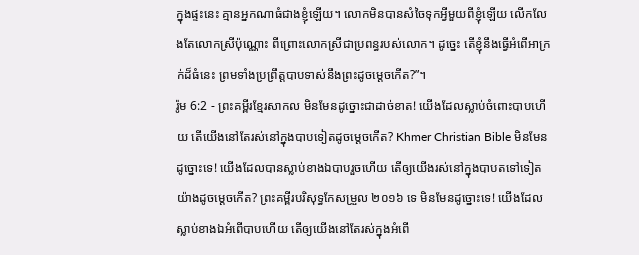ក្នុងផ្ទះនេះ គ្មានអ្នកណាធំជាងខ្ញុំឡើយ។ លោកមិនបានសំចៃទុកអ្វីមួយពីខ្ញុំឡើយ លើកលែងតែលោកស្រីប៉ុណ្ណោះ ពីព្រោះលោកស្រីជាប្រពន្ធរបស់លោក។ ដូច្នេះ តើខ្ញុំនឹងធ្វើអំពើអាក្រក់ដ៏ធំនេះ ព្រមទាំងប្រព្រឹត្តបាបទាស់នឹងព្រះដូចម្ដេចកើត?”។
រ៉ូម 6:2 - ព្រះគម្ពីរខ្មែរសាកល មិនមែនដូច្នោះជាដាច់ខាត! យើងដែលស្លាប់ចំពោះបាបហើយ តើយើងនៅតែរស់នៅក្នុងបាបទៀតដូចម្ដេចកើត? Khmer Christian Bible មិនមែនដូច្នោះទេ! យើងដែលបានស្លាប់ខាងឯបាបរួចហើយ តើឲ្យយើងរស់នៅក្នុងបាបតទៅទៀតយ៉ាងដូចម្ដេចកើត? ព្រះគម្ពីរបរិសុទ្ធកែសម្រួល ២០១៦ ទេ មិនមែនដូច្នោះទេ! យើងដែលស្លាប់ខាងឯអំពើបាបហើយ តើឲ្យយើងនៅតែរស់ក្នុងអំពើ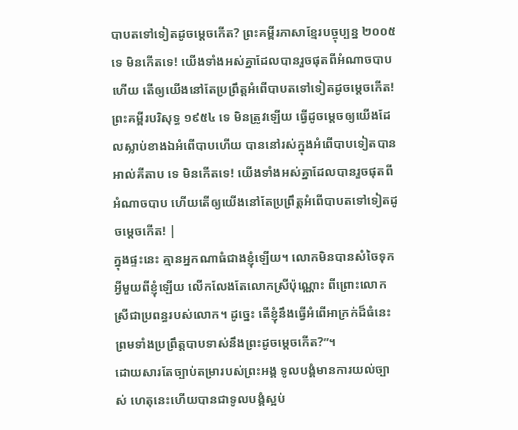បាបតទៅទៀតដូចម្ដេចកើត? ព្រះគម្ពីរភាសាខ្មែរបច្ចុប្បន្ន ២០០៥ ទេ មិនកើតទេ! យើងទាំងអស់គ្នាដែលបានរួចផុតពីអំណាចបាប ហើយ តើឲ្យយើងនៅតែប្រព្រឹត្តអំពើបាបតទៅទៀតដូចម្ដេចកើត! ព្រះគម្ពីរបរិសុទ្ធ ១៩៥៤ ទេ មិនត្រូវឡើយ ធ្វើដូចម្តេចឲ្យយើងដែលស្លាប់ខាងឯអំពើបាបហើយ បាននៅរស់ក្នុងអំពើបាបទៀតបាន អាល់គីតាប ទេ មិនកើតទេ! យើងទាំងអស់គ្នាដែលបានរួចផុតពីអំណាចបាប ហើយតើឲ្យយើងនៅតែប្រព្រឹត្ដអំពើបាបតទៅទៀតដូចម្ដេចកើត! |
ក្នុងផ្ទះនេះ គ្មានអ្នកណាធំជាងខ្ញុំឡើយ។ លោកមិនបានសំចៃទុកអ្វីមួយពីខ្ញុំឡើយ លើកលែងតែលោកស្រីប៉ុណ្ណោះ ពីព្រោះលោកស្រីជាប្រពន្ធរបស់លោក។ ដូច្នេះ តើខ្ញុំនឹងធ្វើអំពើអាក្រក់ដ៏ធំនេះ ព្រមទាំងប្រព្រឹត្តបាបទាស់នឹងព្រះដូចម្ដេចកើត?”។
ដោយសារតែច្បាប់តម្រារបស់ព្រះអង្គ ទូលបង្គំមានការយល់ច្បាស់ ហេតុនេះហើយបានជាទូលបង្គំស្អប់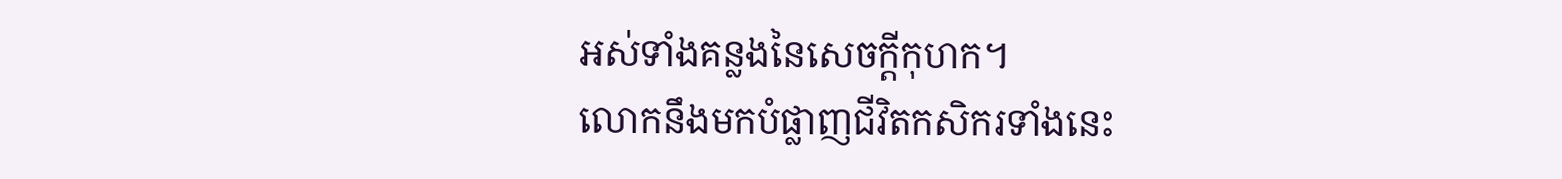អស់ទាំងគន្លងនៃសេចក្ដីកុហក។
លោកនឹងមកបំផ្លាញជីវិតកសិករទាំងនេះ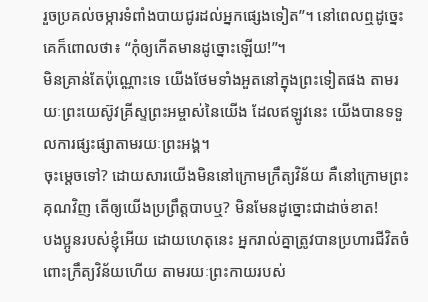រួចប្រគល់ចម្ការទំពាំងបាយជូរដល់អ្នកផ្សេងទៀត”។ នៅពេលឮដូច្នេះ គេក៏ពោលថា៖ “កុំឲ្យកើតមានដូច្នោះឡើយ!”។
មិនគ្រាន់តែប៉ុណ្ណោះទេ យើងថែមទាំងអួតនៅក្នុងព្រះទៀតផង តាមរយៈព្រះយេស៊ូវគ្រីស្ទព្រះអម្ចាស់នៃយើង ដែលឥឡូវនេះ យើងបានទទួលការផ្សះផ្សាតាមរយៈព្រះអង្គ។
ចុះម្ដេចទៅ? ដោយសារយើងមិននៅក្រោមក្រឹត្យវិន័យ គឺនៅក្រោមព្រះគុណវិញ តើឲ្យយើងប្រព្រឹត្តបាបឬ? មិនមែនដូច្នោះជាដាច់ខាត!
បងប្អូនរបស់ខ្ញុំអើយ ដោយហេតុនេះ អ្នករាល់គ្នាត្រូវបានប្រហារជីវិតចំពោះក្រឹត្យវិន័យហើយ តាមរយៈព្រះកាយរបស់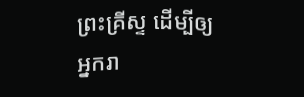ព្រះគ្រីស្ទ ដើម្បីឲ្យអ្នករា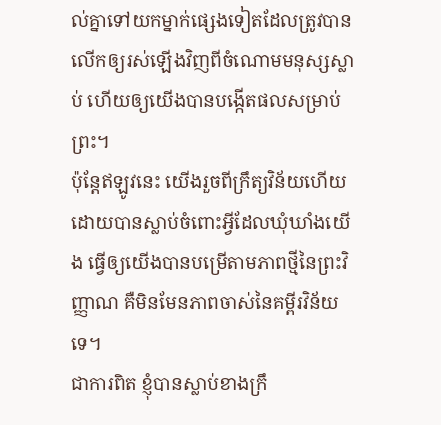ល់គ្នាទៅយកម្នាក់ផ្សេងទៀតដែលត្រូវបានលើកឲ្យរស់ឡើងវិញពីចំណោមមនុស្សស្លាប់ ហើយឲ្យយើងបានបង្កើតផលសម្រាប់ព្រះ។
ប៉ុន្តែឥឡូវនេះ យើងរួចពីក្រឹត្យវិន័យហើយ ដោយបានស្លាប់ចំពោះអ្វីដែលឃុំឃាំងយើង ធ្វើឲ្យយើងបានបម្រើតាមភាពថ្មីនៃព្រះវិញ្ញាណ គឺមិនមែនភាពចាស់នៃគម្ពីរវិន័យទេ។
ជាការពិត ខ្ញុំបានស្លាប់ខាងក្រឹ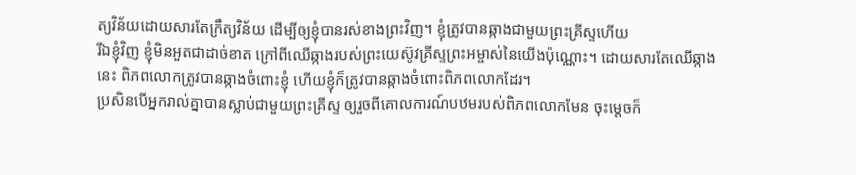ត្យវិន័យដោយសារតែក្រឹត្យវិន័យ ដើម្បីឲ្យខ្ញុំបានរស់ខាងព្រះវិញ។ ខ្ញុំត្រូវបានឆ្កាងជាមួយព្រះគ្រីស្ទហើយ
រីឯខ្ញុំវិញ ខ្ញុំមិនអួតជាដាច់ខាត ក្រៅពីឈើឆ្កាងរបស់ព្រះយេស៊ូវគ្រីស្ទព្រះអម្ចាស់នៃយើងប៉ុណ្ណោះ។ ដោយសារតែឈើឆ្កាងនេះ ពិភពលោកត្រូវបានឆ្កាងចំពោះខ្ញុំ ហើយខ្ញុំក៏ត្រូវបានឆ្កាងចំពោះពិភពលោកដែរ។
ប្រសិនបើអ្នករាល់គ្នាបានស្លាប់ជាមួយព្រះគ្រីស្ទ ឲ្យរួចពីគោលការណ៍បឋមរបស់ពិភពលោកមែន ចុះម្ដេចក៏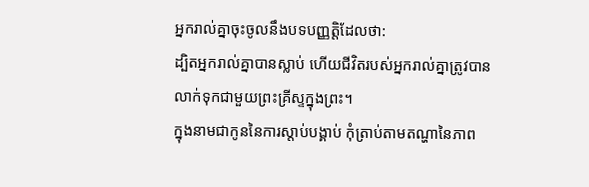អ្នករាល់គ្នាចុះចូលនឹងបទបញ្ញត្តិដែលថា:
ដ្បិតអ្នករាល់គ្នាបានស្លាប់ ហើយជីវិតរបស់អ្នករាល់គ្នាត្រូវបានលាក់ទុកជាមួយព្រះគ្រីស្ទក្នុងព្រះ។
ក្នុងនាមជាកូននៃការស្ដាប់បង្គាប់ កុំត្រាប់តាមតណ្ហានៃភាព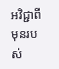អវិជ្ជាពីមុនរបស់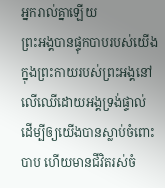អ្នករាល់គ្នាឡើយ
ព្រះអង្គបានផ្ទុកបាបរបស់យើងក្នុងព្រះកាយរបស់ព្រះអង្គនៅលើឈើដោយអង្គទ្រង់ផ្ទាល់ ដើម្បីឲ្យយើងបានស្លាប់ចំពោះបាប ហើយមានជីវិតរស់ចំ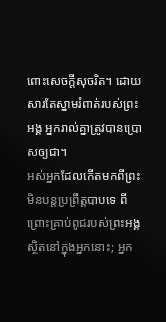ពោះសេចក្ដីសុចរិត។ ដោយសារតែស្នាមរំពាត់របស់ព្រះអង្គ អ្នករាល់គ្នាត្រូវបានប្រោសឲ្យជា។
អស់អ្នកដែលកើតមកពីព្រះ មិនបន្តប្រព្រឹត្តបាបទេ ពីព្រោះគ្រាប់ពូជរបស់ព្រះអង្គស្ថិតនៅក្នុងអ្នកនោះ; អ្នក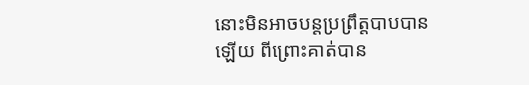នោះមិនអាចបន្តប្រព្រឹត្តបាបបានឡើយ ពីព្រោះគាត់បាន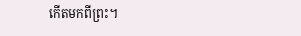កើតមកពីព្រះ។